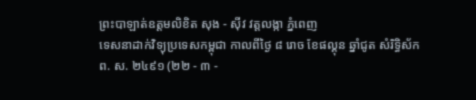ព្រះបាឡាត់ឧត្ដមលិខិត សុង - ស៊ីវ វត្តលង្កា ភ្នំពេញ
ទេសនាដាក់វិទ្យុប្រទេសកម្ពុជា កាលពីថ្ងៃ ៨ រោច ខែផល្គុន ឆ្នាំជូត សំរិទ្ធិស័ក
ព. ស. ២៤៩១ (២២ - ៣ -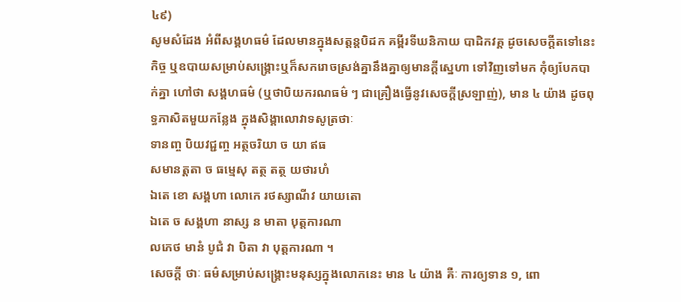៤៩)
សូមសំដែង អំពីសង្គហធម៌ ដែលមានក្នុងសត្តន្តបិដក គម្ពីរទីឃនិកាយ បាដិកវគ្គ ដូចសេចក្ដីតទៅនេះ
កិច្ច ឬឧបាយសម្រាប់សង្គ្រោះឬក៏សករោចស្រង់គ្នានឹងគ្នាឲ្យមានក្ដីស្នេហា ទៅវិញទៅមក កុំឲ្យបែកបាក់គ្នា ហៅថា សង្គហធម៌ (ឬថាបិយករណធម៌ ៗ ជាគ្រឿងធ្វើនូវសេចក្ដីស្រឡាញ់), មាន ៤ យ៉ាង ដូចពុទ្ធភាសិតមួយកន្លែង ក្នុងសិង្គាលោវាទសូត្រថាៈ
ទានញ្ច បិយវជ្ជញ្ច អត្ថចរិយា ច យា ឥធ
សមានត្តតា ច ធម្មេសុ តត្ថ តត្ថ យថារហំ
ឯតេ ខោ សង្គហា លោកេ រថស្សាណីវ យាយតោ
ឯតេ ច សង្គហា នាស្ស ន មាតា បុត្តការណា
លភេថ មានំ បូជំ វា បិតា វា បុត្តការណា ។
សេចក្ដី ថាៈ ធម៌សម្រាប់សង្គ្រោះមនុស្សក្នុងលោកនេះ មាន ៤ យ៉ាង គឺៈ ការឲ្យទាន ១, ពោ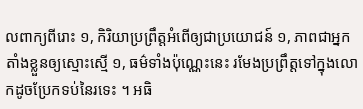លពាក្យពីរោះ ១, កិរិយាប្រព្រឹត្តអំពើឲ្យជាប្រយោជន៍ ១, ភាពជាអ្នកតាំងខ្លួនឲ្យស្មោះស្មើ ១, ធម៌ទាំងប៉ុណ្ណេះនេះ រមែងប្រព្រឹត្តទៅក្នុងលោកដូចប្រែកទប់នៃរទេះ ។ អធិ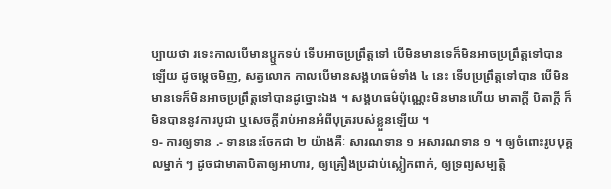ប្បាយថា រទេះកាលបើមានប្ឬកទប់ ទើបអាចប្រព្រឹត្តទៅ បើមិនមានទេក៏មិនអាចប្រព្រឹត្តទៅបានឡើយ ដូចម្ដេចមិញ, សត្វលោក កាលបើមានសង្គហធម៌ទាំង ៤ នេះ ទើបប្រព្រឹត្តទៅបាន បើមិនមានទេក៏មិនអាចប្រព្រឹត្តទៅបានដូច្នោះឯង ។ សង្គហធម៌ប៉ុណ្ណេះមិនមានហើយ មាតាក្ដី បិតាក្ដី ក៏មិនបាននូវការបូជា ឬសេចក្ដីរាប់អានអំពីបុត្ររបស់ខ្លួនឡើយ ។
១- ការឲ្យទាន .- ទាននេះចែកជា ២ យ៉ាងគឺៈ សារណទាន ១ អសារណទាន ១ ។ ឲ្យចំពោះរូបបុគ្គលម្នាក់ ៗ ដូចជាមាតាបិតាឲ្យអាហារ, ឲ្យគ្រឿងប្រដាប់ស្លៀកពាក់, ឲ្យទ្រព្យសម្បត្តិ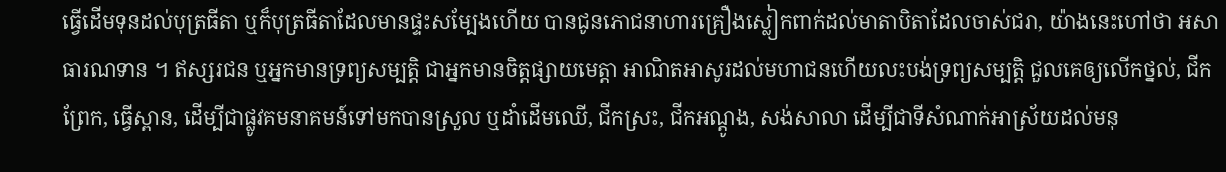ធ្វើដើមទុនដល់បុត្រធីតា ឬក៏បុត្រធីតាដែលមានផ្ទះសម្បែងហើយ បានជូនភោជនាហារគ្រឿងស្លៀកពាក់ដល់មាតាបិតាដែលចាស់ជរា, យ៉ាងនេះហៅថា អសាធារណទាន ។ ឥស្សរជន ឬអ្នកមានទ្រព្យសម្បត្តិ ជាអ្នកមានចិត្តផ្សាយមេត្តា អាណិតអាសូរដល់មហាជនហើយលះបង់ទ្រព្យសម្បត្តិ ជួលគេឲ្យលើកថ្នល់, ជីកព្រែក, ធ្វើស្ពាន, ដើម្បីជាផ្លូវគមនាគមន៍ទៅមកបានស្រួល ឬដាំដើមឈើ, ជីកស្រះ, ជីកអណ្ដូង, សង់សាលា ដើម្បីជាទីសំណាក់អាស្រ័យដល់មនុ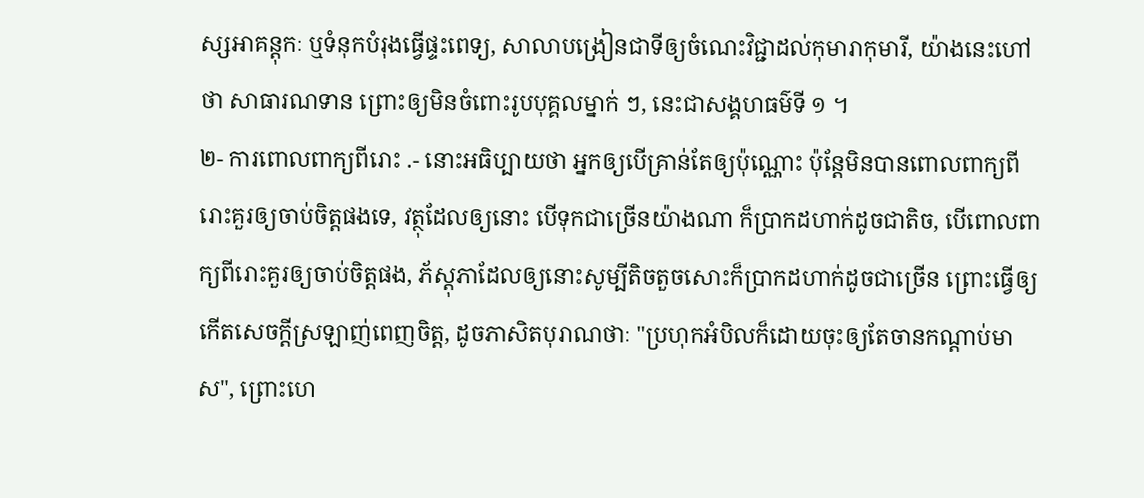ស្សអាគន្តុកៈ ឬទំនុកបំរុងធ្វើផ្ទះពេទ្យ, សាលាបង្រៀនជាទីឲ្យចំណេះវិជ្ជាដល់កុមារាកុមារី, យ៉ាងនេះហៅថា សាធារណទាន ព្រោះឲ្យមិនចំពោះរូបបុគ្គលម្នាក់ ៗ, នេះជាសង្គហធម៌ទី ១ ។
២- ការពោលពាក្យពីរោះ .- នោះអធិប្បាយថា អ្នកឲ្យបើគ្រាន់តែឲ្យប៉ុណ្ណោះ ប៉ុន្តែមិនបានពោលពាក្យពីរោះគួរឲ្យចាប់ចិត្តផងទេ, វត្ថុដែលឲ្យនោះ បើទុកជាច្រើនយ៉ាងណា ក៏ប្រាកដហាក់ដូចជាតិច, បើពោលពាក្យពីរោះគួរឲ្យចាប់ចិត្តផង, ភ័ស្ដុភាដែលឲ្យនោះសូម្បីតិចតួចសោះក៏ប្រាកដហាក់ដូចជាច្រើន ព្រោះធ្វើឲ្យកើតសេចក្ដីស្រឡាញ់ពេញចិត្ត, ដូចភាសិតបុរាណថាៈ "ប្រហុកអំបិលក៏ដោយចុះឲ្យតែចានកណ្ដាប់មាស", ព្រោះហេ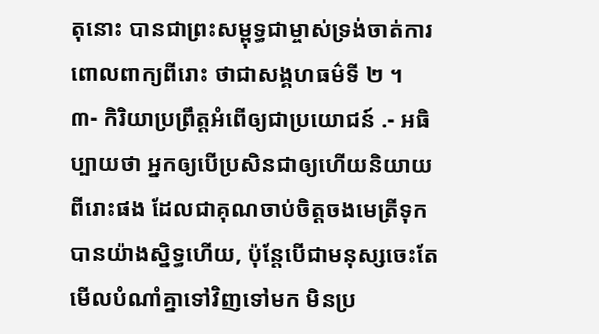តុនោះ បានជាព្រះសម្ពុទ្ធជាម្ចាស់ទ្រង់ចាត់ការពោលពាក្យពីរោះ ថាជាសង្គហធម៌ទី ២ ។
៣- កិរិយាប្រព្រឹត្តអំពើឲ្យជាប្រយោជន៍ .- អធិប្បាយថា អ្នកឲ្យបើប្រសិនជាឲ្យហើយនិយាយពីរោះផង ដែលជាគុណចាប់ចិត្តចងមេត្រីទុកបានយ៉ាងស្និទ្ធហើយ, ប៉ុន្តែបើជាមនុស្សចេះតែមើលបំណាំគ្នាទៅវិញទៅមក មិនប្រ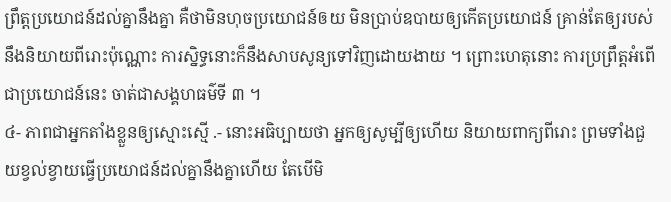ព្រឹត្តប្រយោជន៍ដល់គ្នានឹងគ្នា គឺថាមិនហុចប្រយោជន៍ឲយ មិនប្រាប់ឧបាយឲ្យកើតប្រយោជន៍ គ្រាន់តែឲ្យរបស់នឹងនិយាយពីរោះប៉ុណ្ណោះ ការស្និទ្ធនោះក៏នឹងសាបសូន្យទៅវិញដោយងាយ ។ ព្រោះហេតុនោះ ការប្រព្រឹត្តអំពើជាប្រយោជន៍នេះ ចាត់ជាសង្គហធម៌ទី ៣ ។
៤- ភាពជាអ្នកតាំងខ្លួនឲ្យស្មោះស្មើ .- នោះអធិប្បាយថា អ្នកឲ្យសូម្បីឲ្យហើយ និយាយពាក្យពីរោះ ព្រមទាំងជួយខ្វល់ខ្វាយធ្វើប្រយោជន៍ដល់គ្នានឹងគ្នាហើយ តែបើមិ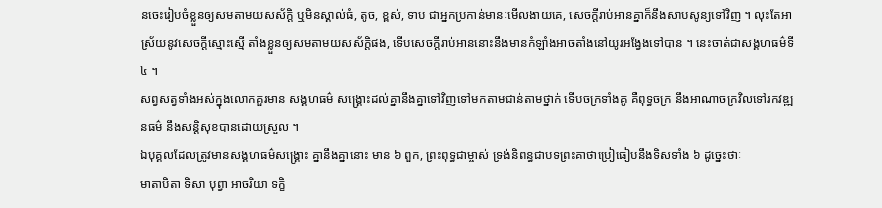នចេះរៀបចំខ្លួនឲ្យសមតាមយសស័ក្តិ ឬមិនស្គាល់ធំ, តូច, ខ្ពស់, ទាប ជាអ្នកប្រកាន់មានៈមើលងាយគេ, សេចក្ដីរាប់អានគ្នាក៏នឹងសាបសូន្យទៅវិញ ។ លុះតែអាស្រ័យនូវសេចក្ដីស្មោះស្មើ តាំងខ្លួនឲ្យសមតាមយសស័ក្តិផង, ទើបសេចក្ដីរាប់អាននោះនឹងមានកំឡាំងអាចតាំងនៅយូរអង្វែងទៅបាន ។ នេះចាត់ជាសង្គហធម៌ទី ៤ ។
សព្វសត្វទាំងអស់ក្នុងលោកគួរមាន សង្គហធម៌ សង្គ្រោះដល់គ្នានឹងគ្នាទៅវិញទៅមកតាមជាន់តាមថ្នាក់ ទើបចក្រទាំងគូ គឺពុទ្ធចក្រ នឹងអាណាចក្រវិលទៅរកវឌ្ឍនធម៌ នឹងសន្តិសុខបានដោយស្រួល ។
ឯបុគ្គលដែលត្រូវមានសង្គហធម៌សង្គ្រោះ គ្នានឹងគ្នានោះ មាន ៦ ពួក, ព្រះពុទ្ធជាម្ចាស់ ទ្រង់និពន្ធជាបទព្រះគាថាប្រៀធៀបនឹងទិសទាំង ៦ ដូច្នេះថាៈ
មាតាបិតា ទិសា បុព្វា អាចរិយា ទក្ខិ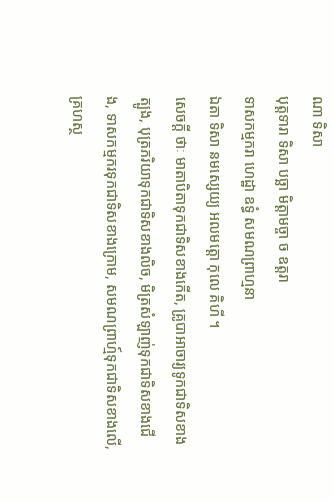ណា ទិសា
បុត្តទារា ទិសា បច្ឆា មិត្តាមច្ចា ច ឧត្តរា
ទាសកម្មករា ហេដ្ឋា ឧទ្ធំ សមណព្រាហ្មនា
ឯតា ទិសា នមស្សេយ្យ អលមត្តោ កុលេ គិហី ។
សេចក្ដី ថាៈ មាតាបិតាទុកជាទិសខាងកើត, គ្រូបាអាចារ្យទូកជាទិសខាងត្បូង, បុត្រភរិយាទុកជាទិសខាងលិច, មិត្រសំឡាញ់ទុកជាទិសខាងជើង, ទាសកម្មករទុកជាទិសខាងក្រោម, សមណព្រាហ្ម៍ទុកជាទិសខាងលើ, គ្រហស្ថ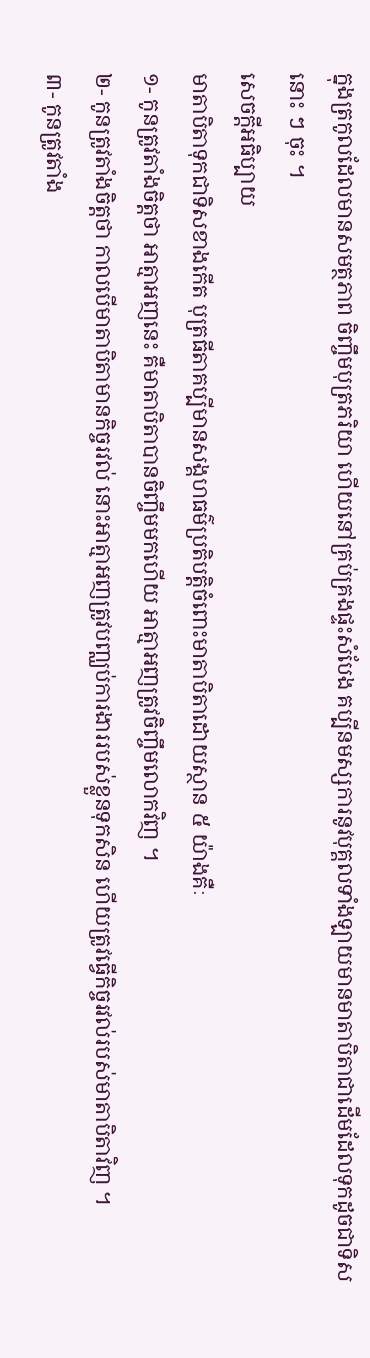ក្នុងត្រកូលដែលមានសមត្ថភាព ចិញ្ចឹមបុត្រភរិយា ហើយនៅគ្រប់គ្រងផ្ទះសំបែង គប្បីនមស្សការនូវបុគ្គលទាំងឡាយមានមាតាបិតាជាដើមដែលទុកដូចជាទិស នោះ ៗ ចុះ ។
សេចក្ដីអធិប្បាយ
មាតាបិតាទុកជាទិសខាងកើត បុត្រធីតាគប្បីមានសង្គហធម៌ប្រតិបត្តិចំពោះមាតាបិតាដោយស្ថាន ៥ យ៉ាងគឺៈ
១- កូនត្រូវតាំងចិត្តថា អាត្មាអញនេះ គឺមាតាបិតាបានចិញ្ចឹមមកហើយ អាត្មាអញត្រូវចិញ្ចឹមលោកវិញ ។
២- កូនត្រូវតាំងចិត្តថា កាលបើមាតាបិតាមានកិច្ចរវល់ នោះអាត្មាអញត្រូវបញ្ឈប់ការងាររបស់ខ្លួនទុកសិន ហើយត្រូវធ្វើកិច្ចរវល់របស់មាតាបិតាវិញ ។
៣- កូនត្រូវតាំង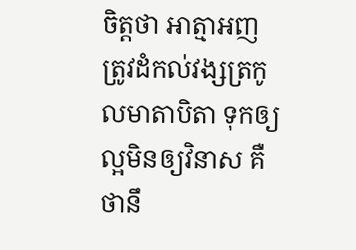ចិត្តថា អាត្មាអញត្រូវដំកល់វង្សត្រកូលមាតាបិតា ទុកឲ្យល្អមិនឲ្យវិនាស គឺថានឹ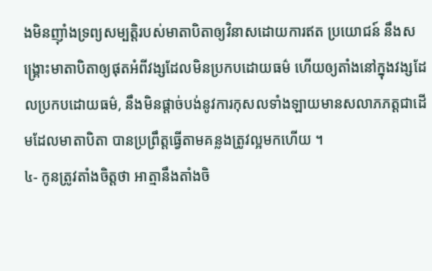ងមិនញ៉ាំងទ្រព្យសម្បត្តិរបស់មាតាបិតាឲ្យវិនាសដោយការឥត ប្រយោជន៍ នឹងសង្គ្រោះមាតាបិតាឲ្យផុតអំពីវង្សដែលមិនប្រកបដោយធម៌ ហើយឲ្យតាំងនៅក្នុងវង្សដែលប្រកបដោយធម៌, នឹងមិនផ្ដាច់បង់នូវការកុសលទាំងឡាយមានសលាភភត្តជាដើមដែលមាតាបិតា បានប្រព្រឹត្តធ្វើតាមគន្លងត្រូវល្អមកហើយ ។
៤- កូនត្រូវតាំងចិត្តថា អាត្មានឹងតាំងចិ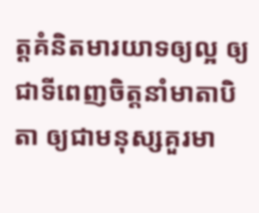ត្តគំនិតមារយាទឲ្យល្អ ឲ្យជាទីពេញចិត្តនាំមាតាបិតា ឲ្យជាមនុស្សគួរមា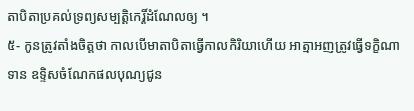តាបិតាប្រគល់ទ្រព្យសម្បត្តិកេរ្តិ៍ដំណែលឲ្យ ។
៥- កូនត្រូវតាំងចិត្តថា កាលបើមាតាបិតាធ្វើកាលកិរិយាហើយ អាត្មាអញត្រូវធ្វើទក្ខិណាទាន ឧទ្ទិសចំណែកផលបុណ្យជូន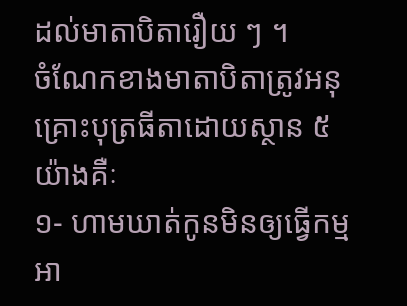ដល់មាតាបិតារឿយ ៗ ។
ចំណែកខាងមាតាបិតាត្រូវអនុគ្រោះបុត្រធីតាដោយស្ថាន ៥ យ៉ាងគឺៈ
១- ហាមឃាត់កូនមិនឲ្យធ្វើកម្មអា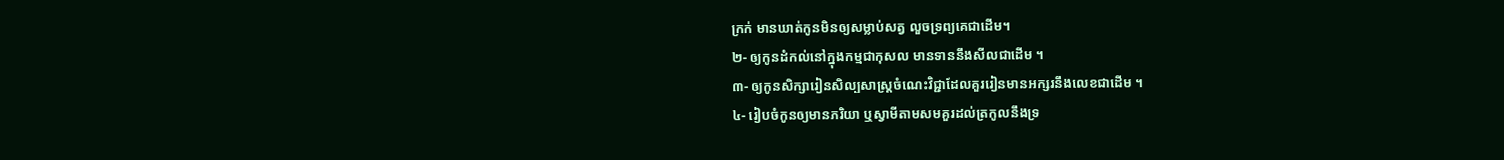ក្រក់ មានឃាត់កូនមិនឲ្យសម្លាប់សត្វ លួចទ្រព្យគេជាដើម។
២- ឲ្យកូនដំកល់នៅក្នុងកម្មជាកុសល មានទាននឹងសីលជាដើម ។
៣- ឲ្យកូនសិក្សារៀនសិល្បសាស្ត្រចំណេះវិជ្ជាដែលគួររៀនមានអក្សរនឹងលេខជាដើម ។
៤- រៀបចំកូនឲ្យមានភរិយា ឬស្វាមីតាមសមគួរដល់ត្រកូលនឹងទ្រ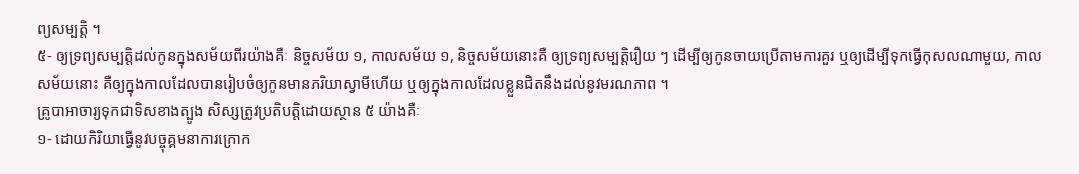ព្យសម្បត្តិ ។
៥- ឲ្យទ្រព្យសម្បត្តិដល់កូនក្នុងសម័យពីរយ៉ាងគឺៈ និច្ចសម័យ ១, កាលសម័យ ១, និច្ចសម័យនោះគឺ ឲ្យទ្រព្យសម្បត្តិរឿយ ៗ ដើម្បីឲ្យកូនចាយប្រើតាមការគួរ ឬឲ្យដើម្បីទុកធ្វើកុសលណាមួយ, កាលសម័យនោះ គឺឲ្យក្នុងកាលដែលបានរៀបចំឲ្យកូនមានភរិយាស្វាមីហើយ ឬឲ្យក្នុងកាលដែលខ្លួនជិតនឹងដល់នូវមរណភាព ។
គ្រូបាអាចារ្យទុកជាទិសខាងត្បូង សិស្សត្រូវប្រតិបត្តិដោយស្ថាន ៥ យ៉ាងគឺៈ
១- ដោយកិរិយាធ្វើនូវបច្ចុគ្គមនាការក្រោក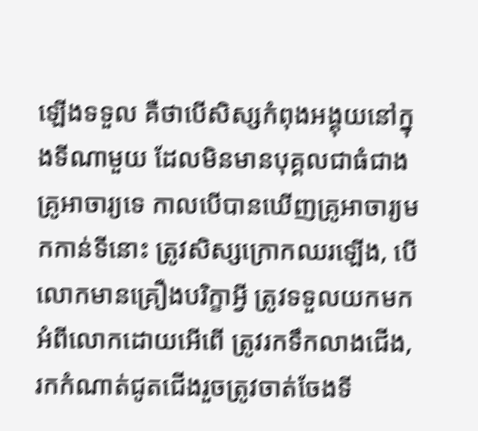ឡើងទទួល គឺថាបើសិស្សកំពុងអង្គុយនៅក្នុងទីណាមួយ ដែលមិនមានបុគ្គលជាធំជាងគ្រូអាចារ្យទេ កាលបើបានឃើញគ្រូអាចារ្យមកកាន់ទីនោះ ត្រូវសិស្សក្រោកឈរឡើង, បើលោកមានគ្រឿងបរិក្ខាអ្វី ត្រូវទទួលយកមកអំពីលោកដោយអើពើ ត្រូវរកទឹកលាងជើង, រកកំណាត់ជូតជើងរួចត្រូវចាត់ចែងទី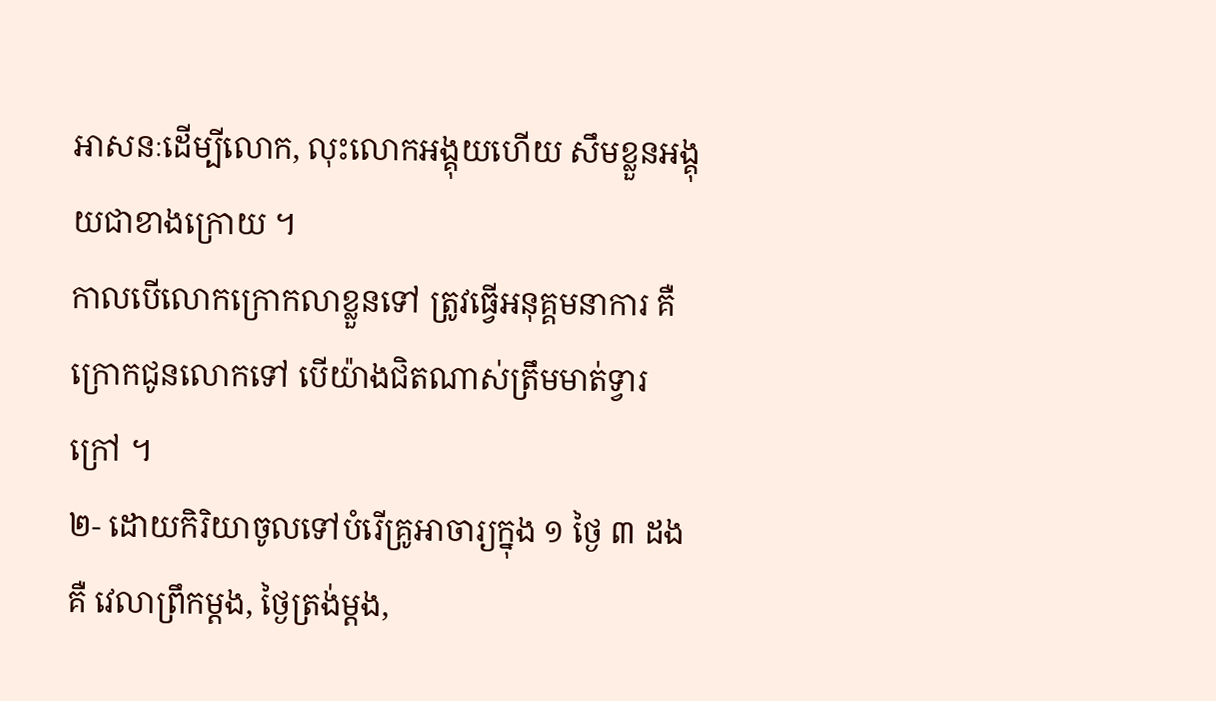អាសនៈដើម្បីលោក, លុះលោកអង្គុយហើយ សឹមខ្លួនអង្គុយជាខាងក្រោយ ។
កាលបើលោកក្រោកលាខ្លួនទៅ ត្រូវធ្វើអនុគ្គមនាការ គឺក្រោកជូនលោកទៅ បើយ៉ាងជិតណាស់ត្រឹមមាត់ទ្វារក្រៅ ។
២- ដោយកិរិយាចូលទៅបំរើគ្រូអាចារ្យក្នុង ១ ថ្ងៃ ៣ ដងគឺ វេលាព្រឹកម្ដង, ថ្ងៃត្រង់ម្ដង,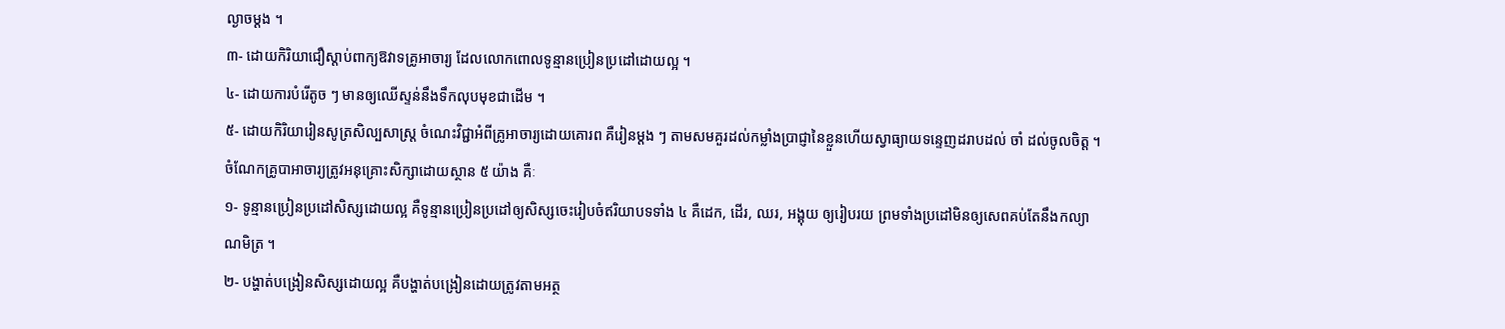ល្ងាចម្ដង ។
៣- ដោយកិរិយាជឿស្ដាប់ពាក្យឱវាទគ្រូអាចារ្យ ដែលលោកពោលទូន្មានប្រៀនប្រដៅដោយល្អ ។
៤- ដោយការបំរើតូច ៗ មានឲ្យឈើស្ទន់នឹងទឹកលុបមុខជាដើម ។
៥- ដោយកិរិយារៀនសូត្រសិល្បសាស្ត្រ ចំណេះវិជ្ជាអំពីគ្រូអាចារ្យដោយគោរព គឺរៀនម្ដង ៗ តាមសមគួរដល់កម្លាំងប្រាជ្ញានៃខ្លួនហើយស្វាធ្យាយទន្ទេញដរាបដល់ ចាំ ដល់ចូលចិត្ត ។
ចំណែកគ្រូបាអាចារ្យត្រូវអនុគ្រោះសិក្សាដោយស្ថាន ៥ យ៉ាង គឺៈ
១- ទូន្មានប្រៀនប្រដៅសិស្សដោយល្អ គឺទូន្មានប្រៀនប្រដៅឲ្យសិស្សចេះរៀបចំឥរិយាបទទាំង ៤ គឺដេក, ដើរ, ឈរ, អង្គុយ ឲ្យរៀបរយ ព្រមទាំងប្រដៅមិនឲ្យសេពគប់តែនឹងកល្យាណមិត្រ ។
២- បង្ហាត់បង្រៀនសិស្សដោយល្អ គឺបង្ហាត់បង្រៀនដោយត្រូវតាមអត្ថ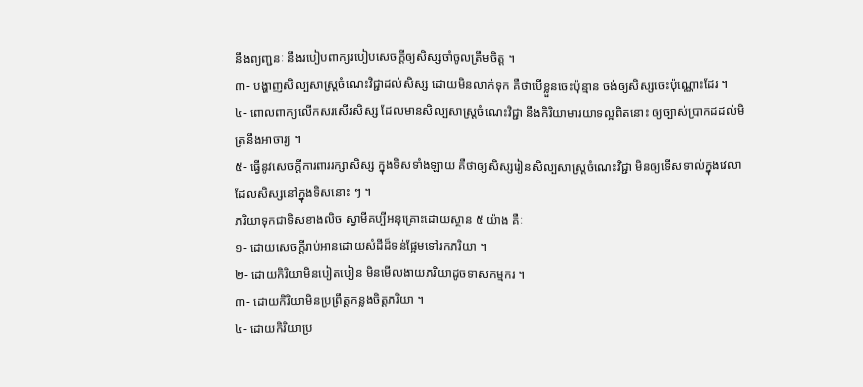នឹងព្យញ្ជនៈ នឹងរបៀបពាក្យរបៀបសេចក្ដីឲ្យសិស្សចាំចូលត្រឹមចិត្ត ។
៣- បង្ហាញសិល្បសាស្ត្រចំណេះវិជ្ជាដល់សិស្ស ដោយមិនលាក់ទុក គឺថាបើខ្លួនចេះប៉ុន្មាន ចង់ឲ្យសិស្សចេះប៉ុណ្ណោះដែរ ។
៤- ពោលពាក្យលើកសរសើរសិស្ស ដែលមានសិល្បសាស្ត្រចំណេះវិជ្ជា នឹងកិរិយាមារយាទល្អពិតនោះ ឲ្យច្បាស់ប្រាកដដល់មិត្រនឹងអាចារ្យ ។
៥- ធ្វើនូវសេចក្ដីការពាររក្សាសិស្ស ក្នុងទិសទាំងឡាយ គឺថាឲ្យសិស្សរៀនសិល្បសាស្ត្រចំណេះវិជ្ជា មិនឲ្យទើសទាល់ក្នុងវេលាដែលសិស្សនៅក្នុងទិសនោះ ៗ ។
ភរិយាទុកជាទិសខាងលិច ស្វាមីគប្បីអនុគ្រោះដោយស្ថាន ៥ យ៉ាង គឺៈ
១- ដោយសេចក្ដីរាប់អានដោយសំដីដ៏ទន់ផ្អែមទៅរកភរិយា ។
២- ដោយកិរិយាមិនបៀតបៀន មិនមើលងាយភរិយាដូចទាសកម្មករ ។
៣- ដោយកិរិយាមិនប្រព្រឹត្តកន្លងចិត្តភរិយា ។
៤- ដោយកិរិយាប្រ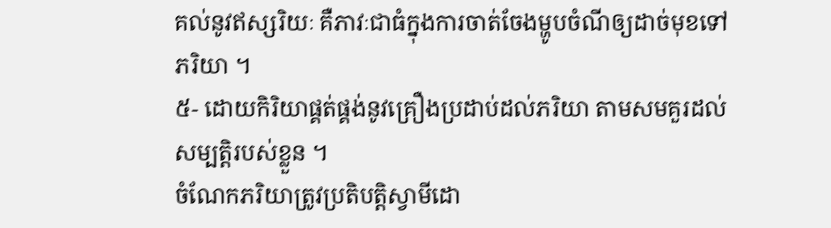គល់នូវឥស្សរិយៈ គឺភាវៈជាធំក្នុងការចាត់ចែងម្ហូបចំណីឲ្យដាច់មុខទៅភរិយា ។
៥- ដោយកិរិយាផ្គត់ផ្គង់នូវគ្រឿងប្រដាប់ដល់ភរិយា តាមសមគួរដល់សម្បត្តិរបស់ខ្លួន ។
ចំណែកភរិយាត្រូវប្រតិបត្តិស្វាមីដោ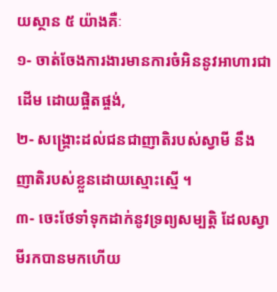យស្ថាន ៥ យ៉ាងគឺៈ
១- ចាត់ចែងការងារមានការចំអិននូវអាហារជាដើម ដោយផ្ចិតផ្ចង់,
២- សង្គ្រោះដល់ជនជាញាតិរបស់ស្វាមី នឹងញាតិរបស់ខ្លួនដោយស្មោះស្មើ ។
៣- ចេះថែទាំទុកដាក់នូវទ្រព្យសម្បត្តិ ដែលស្វាមីរកបានមកហើយ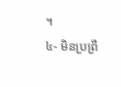។
៤- មិនប្រព្រឹ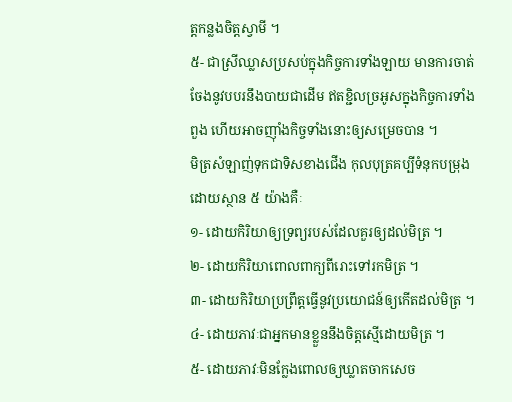ត្តកន្លងចិត្តស្វាមី ។
៥- ជាស្រីឈ្លាសប្រសប់ក្នុងកិច្ចការទាំងឡាយ មានការចាត់ចែងនូវបបរនឹងបាយជាដើម ឥតខ្ជិលច្រអូសក្នុងកិច្ចការទាំងពួង ហើយអាចញ៉ាំងកិច្ចទាំងនោះឲ្យសម្រេចបាន ។
មិត្រសំឡាញ់ទុកជាទិសខាងជើង កុលបុត្រគប្បីទំនុកបម្រុងដោយស្ថាន ៥ យ៉ាងគឺៈ
១- ដោយកិរិយាឲ្យទ្រព្យរបស់ដែលគួរឲ្យដល់មិត្រ ។
២- ដោយកិរិយាពោលពាក្យពីរោះទៅរកមិត្រ ។
៣- ដោយកិរិយាប្រព្រឹត្តធ្វើនូវប្រយោជន៍ឲ្យកើតដល់មិត្រ ។
៤- ដោយភាវៈជាអ្នកមានខ្លួននឹងចិត្តស្មើដោយមិត្រ ។
៥- ដោយភាវៈមិនក្លែងពោលឲ្យឃ្លាតចាកសេច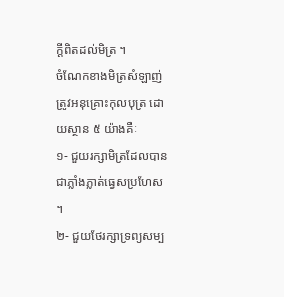ក្ដីពិតដល់មិត្រ ។
ចំណែកខាងមិត្រសំឡាញ់ត្រូវអនុគ្រោះកុលបុត្រ ដោយស្ថាន ៥ យ៉ាងគឺៈ
១- ជួយរក្សាមិត្រដែលបានជាភ្លាំងភ្លាត់ធ្វេសប្រហែស ។
២- ជួយថែរក្សាទ្រព្យសម្ប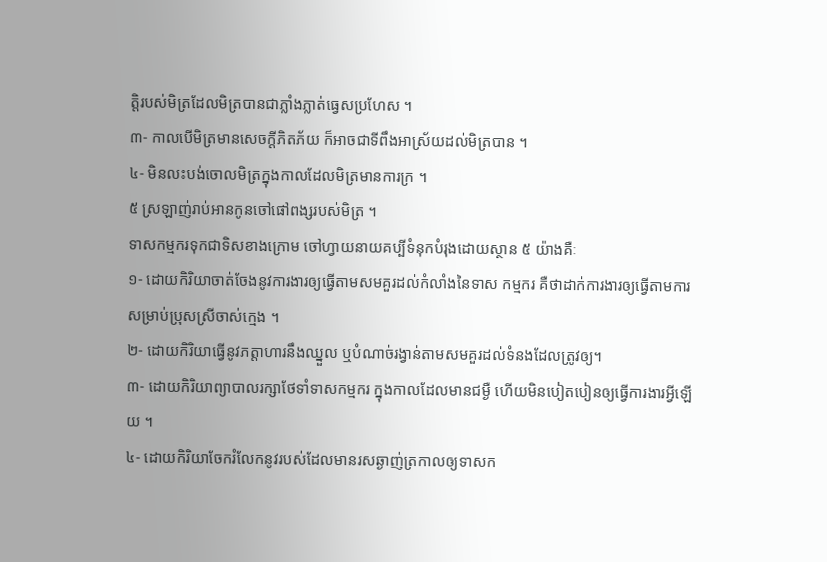ត្តិរបស់មិត្រដែលមិត្របានជាភ្លាំងភ្លាត់ធ្វេសប្រហែស ។
៣- កាលបើមិត្រមានសេចក្ដីភិតភ័យ ក៏អាចជាទីពឹងអាស្រ័យដល់មិត្របាន ។
៤- មិនលះបង់ចោលមិត្រក្នុងកាលដែលមិត្រមានការក្រ ។
៥ ស្រឡាញ់រាប់អានកូនចៅផៅពង្សរបស់មិត្រ ។
ទាសកម្មករទុកជាទិសខាងក្រោម ចៅហ្វាយនាយគប្បីទំនុកបំរុងដោយស្ថាន ៥ យ៉ាងគឺៈ
១- ដោយកិរិយាចាត់ចែងនូវការងារឲ្យធ្វើតាមសមគួរដល់កំលាំងនៃទាស កម្មករ គឺថាដាក់ការងារឲ្យធ្វើតាមការ សម្រាប់ប្រុសស្រីចាស់ក្មេង ។
២- ដោយកិរិយាធ្វើនូវភត្តាហារនឹងឈ្នួល ឬបំណាច់រង្វាន់តាមសមគួរដល់ទំនងដែលត្រូវឲ្យ។
៣- ដោយកិរិយាព្យាបាលរក្សាថែទាំទាសកម្មករ ក្នុងកាលដែលមានជម្ងឺ ហើយមិនបៀតបៀនឲ្យធ្វើការងារអ្វីឡើយ ។
៤- ដោយកិរិយាចែករំលែកនូវរបស់ដែលមានរសឆ្ងាញ់ត្រកាលឲ្យទាសក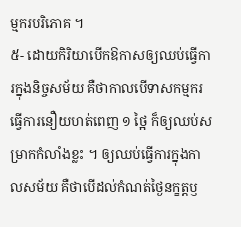ម្មករបរិភោគ ។
៥- ដោយកិរិយាបើកឱកាសឲ្យឈប់ធ្វើការក្នុងនិច្ចសម័យ គឺថាកាលបើទាសកម្មករធ្វើការនឿយហត់ពេញ ១ ថ្អៃ ក៏ឲ្យឈប់សម្រាកកំលាំងខ្លះ ។ ឲ្យឈប់ធ្វើការក្នុងកាលសម័យ គឺថាបើដល់កំណត់ថ្ងៃនក្ខត្តឫ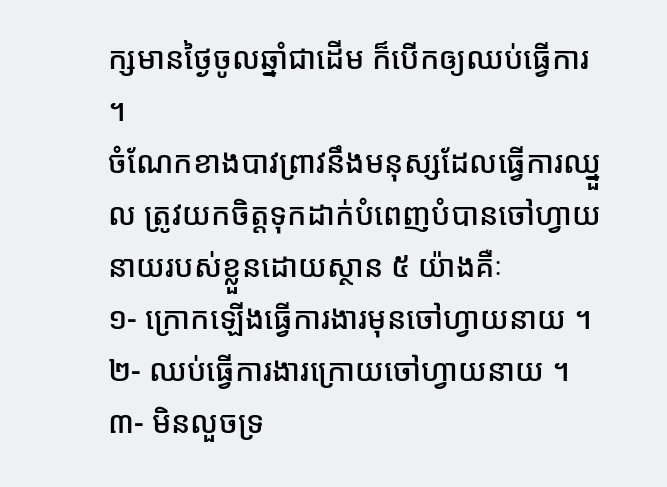ក្សមានថ្ងៃចូលឆ្នាំជាដើម ក៏បើកឲ្យឈប់ធ្វើការ ។
ចំណែកខាងបាវព្រាវនឹងមនុស្សដែលធ្វើការឈ្នួល ត្រូវយកចិត្តទុកដាក់បំពេញបំបានចៅហ្វាយនាយរបស់ខ្លួនដោយស្ថាន ៥ យ៉ាងគឺៈ
១- ក្រោកឡើងធ្វើការងារមុនចៅហ្វាយនាយ ។
២- ឈប់ធ្វើការងារក្រោយចៅហ្វាយនាយ ។
៣- មិនលួចទ្រ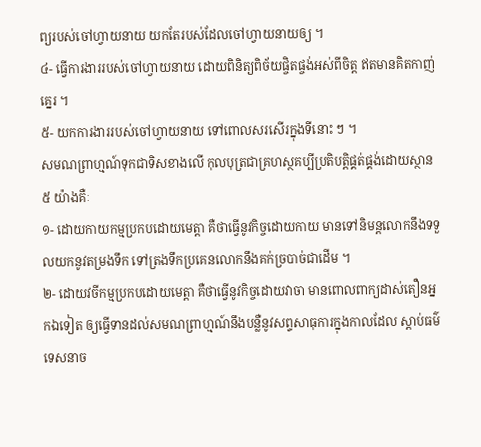ព្យរបស់ចៅហ្វាយនាយ យកតែរបស់ដែលចៅហ្វាយនាយឲ្យ ។
៤- ធ្វើការងាររបស់ចៅហ្វាយនាយ ដោយពិនិត្យពិច័យផ្ចិតផ្ចង់អស់ពីចិត្ត ឥតមានគិតកាញ់គ្នេរ ។
៥- យកការងាររបស់ចៅហ្វាយនាយ ទៅពោលសរសើរក្នុងទីនោះ ៗ ។
សមណព្រាហ្មណ៍ទុកជាទិសខាងលើ កុលបុត្រជាគ្រហស្ថគប្បីប្រតិបត្តិផ្គត់ផ្គង់ដោយស្ថាន ៥ យ៉ាងគឺៈ
១- ដោយកាយកម្មប្រកបដោយមេត្តា គឺថាធ្វើនូវកិច្ចដោយកាយ មានទៅនិមន្តលោកនឹងទទួលយកនូវតម្រងទឹក ទៅត្រងទឹកប្រគេនលោកនឹងគក់ច្របាច់ជាដើម ។
២- ដោយវចីកម្មប្រកបដោយមេត្តា គឺថាធ្វើនូវកិច្ចដោយវាចា មានពោលពាក្យដាស់តឿនអ្នកឯទៀត ឲ្យធ្វើទានដល់សមណព្រាហ្មណ៍នឹងបន្លឺនូវសព្ទសាធុការក្នុងកាលដែល ស្ដាប់ធម៌ទេសនាច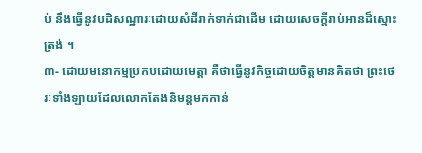ប់ នឹងធ្វើនូវបដិសណ្ឋារៈដោយសំដីរាក់ទាក់ជាដើម ដោយសេចក្ដីរាប់អានដ៏ស្មោះត្រង់ ។
៣- ដោយមនោកម្មប្រកបដោយមេត្តា គឺថាធ្វើនូវកិច្ចដោយចិត្តមានគិតថា ព្រះថេរៈទាំងឡាយដែលលោកតែងនិមន្តមកកាន់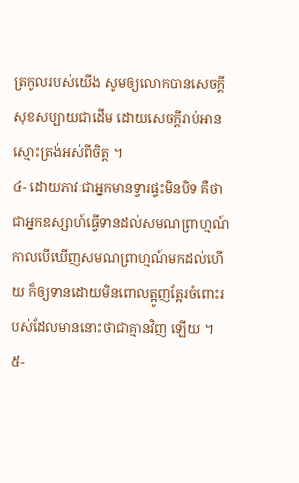ត្រកូលរបស់យើង សូមឲ្យលោកបានសេចក្ដីសុខសប្បាយជាដើម ដោយសេចក្ដីរាប់អានស្មោះត្រង់អស់ពីចិត្ត ។
៤- ដោយភាវៈជាអ្នកមានទ្វារផ្ទះមិនបិទ គឺថាជាអ្នកឧស្សាហ៍ធ្វើទានដល់សមណព្រាហ្មណ៍ កាលបើឃើញសមណព្រាហ្មណ៍មកដល់ហើយ ក៏ឲ្យទានដោយមិនពោលត្អូញត្អែរចំពោះរបស់ដែលមាននោះថាជាគ្មានវិញ ឡើយ ។
៥-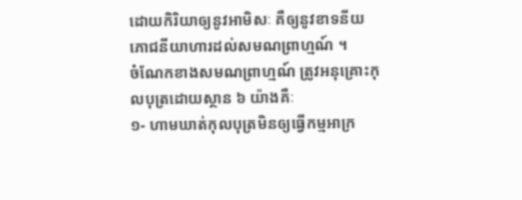ដោយកិរិយាឲ្យនូវអាមិសៈ គឺឲ្យនូវខាទនីយភោជនីយាហារដល់សមណព្រាហ្មណ៍ ។
ចំណែកខាងសមណព្រាហ្មណ៍ ត្រូវអនុគ្រោះកុលបុត្រដោយស្ថាន ៦ យ៉ាងគឺៈ
១- ហាមឃាត់កុលបុត្រមិនឲ្យធ្វើកម្មអាក្រ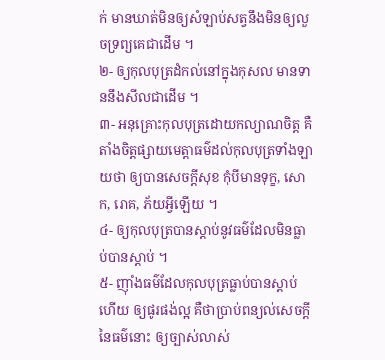ក់ មានឃាត់មិនឲ្យសំឡាប់សត្វនឹងមិនឲ្យលួចទ្រព្យគេជាដើម ។
២- ឲ្យកុលបុត្រដំកល់នៅក្នុងកុសល មានទាននឹងសីលជាដើម ។
៣- អនុគ្រោះកុលបុត្រដោយកល្យាណចិត្ត គឺតាំងចិត្តផ្សាយមេត្តាធម៌ដល់កុលបុត្រទាំងឡាយថា ឲ្យបានសេចក្ដីសុខ កុំបីមានទុក្ខ, សោក, រោគ, ភ័យអ្វីឡើយ ។
៤- ឲ្យកុលបុត្របានស្ដាប់នូវធម៌ដែលមិនធ្លាប់បានស្ដាប់ ។
៥- ញ៉ាំងធម៌ដែលកុលបុត្រធ្លាប់បានស្ដាប់ហើយ ឲ្យផូរផង់ល្អ គឺថាប្រាប់ពន្យល់សេចក្ដីនៃធម៌នោះ ឲ្យច្បាស់លាស់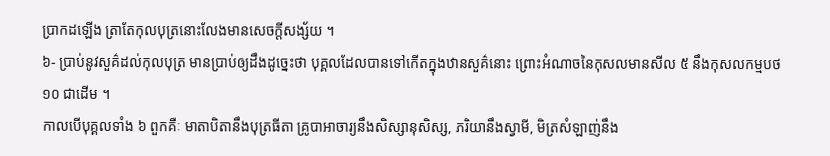ប្រាកដឡើង ត្រាតែកុលបុត្រនោះលែងមានសេចក្ដីសង្ស័យ ។
៦- ប្រាប់នូវសួគ៌ដល់កុលបុត្រ មានប្រាប់ឲ្យដឹងដូច្នេះថា បុគ្គលដែលបានទៅកើតក្នុងឋានសួគ៌នោះ ព្រោះអំណាចនៃកុសលមានសីល ៥ នឹងកុសលកម្មបថ ១០ ជាដើម ។
កាលបើបុគ្គលទាំង ៦ ពួកគឺៈ មាតាបិតានឹងបុត្រធីតា គ្រូបាអាចារ្យនឹងសិស្សានុសិស្ស, ភរិយានឹងស្វាមី, មិត្រសំឡាញ់នឹង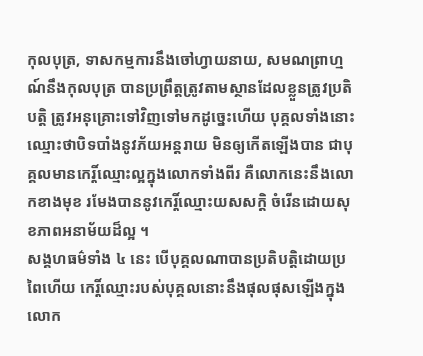កុលបុត្រ, ទាសកម្មការនឹងចៅហ្វាយនាយ, សមណព្រាហ្មណ៍នឹងកុលបុត្រ បានប្រព្រឹត្តត្រូវតាមស្ថានដែលខ្លួនត្រូវប្រតិបត្តិ ត្រូវអនុគ្រោះទៅវិញទៅមកដូច្នេះហើយ បុគ្គលទាំងនោះ ឈ្មោះថាបិទបាំងនូវភ័យអន្តរាយ មិនឲ្យកើតឡើងបាន ជាបុគ្គលមានកេរ្តិ៍ឈ្មោះល្អក្នុងលោកទាំងពីរ គឺលោកនេះនឹងលោកខាងមុខ រមែងបាននូវកេរ្តិ៍ឈ្មោះយសសក្តិ ចំរើនដោយសុខភាពអនាម័យដ៏ល្អ ។
សង្គហធម៌ទាំង ៤ នេះ បើបុគ្គលណាបានប្រតិបត្តិដោយប្រពៃហើយ កេរ្តិ៍ឈ្មោះរបស់បុគ្គលនោះនឹងផុលផុសឡើងក្នុងលោក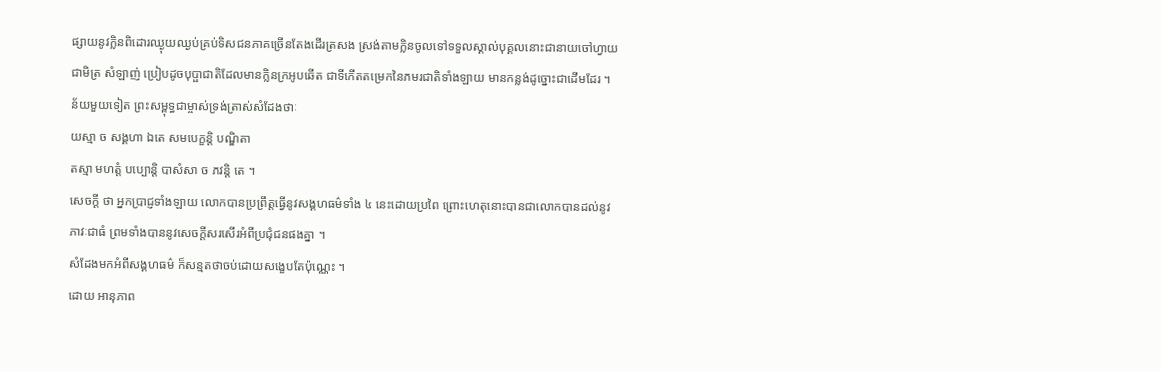ផ្សាយនូវក្លិនពិដោរឈ្ងុយឈ្ងប់គ្រប់ទិសជនភាគច្រើនតែងដើរត្រសង ស្រង់តាមក្លិនចូលទៅទទួលស្គាល់បុគ្គលនោះជានាយចៅហ្វាយជាមិត្រ សំឡាញ់ ប្រៀបដូចបុប្ផាជាតិដែលមានក្លិនក្រអូបឆើត ជាទីកើតតម្រេកនៃភមរជាតិទាំងឡាយ មានកន្លង់ដូច្នោះជាដើមដែរ ។
ន័យមួយទៀត ព្រះសម្ពុទ្ធជាម្ចាស់ទ្រង់ត្រាស់សំដែងថាៈ
យស្មា ច សង្គហា ឯតេ សមបេក្ខន្តិ បណ្ឌិតា
តស្មា មហត្តំ បប្បោន្តិ បាសំសា ច ភវន្តិ តេ ។
សេចក្ដី ថា អ្នកប្រាជ្ញទាំងឡាយ លោកបានប្រព្រឹត្តធ្វើនូវសង្គហធម៌ទាំង ៤ នេះដោយប្រពៃ ព្រោះហេតុនោះបានជាលោកបានដល់នូវភាវៈជាធំ ព្រមទាំងបាននូវសេចក្ដីសរសើរអំពីប្រជុំជនផងគ្នា ។
សំដែងមកអំពីសង្គហធម៌ ក៏សន្មតថាចប់ដោយសង្ខេបតែប៉ុណ្ណេះ ។
ដោយ អានុភាព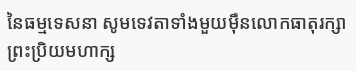នៃធម្មទេសនា សូមទេវតាទាំងមួយម៉ឺនលោកធាតុរក្សាព្រះប្រិយមហាក្ស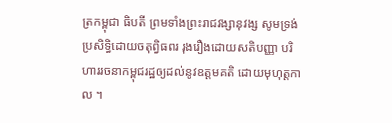ត្រកម្ពុជា ធិបតី ព្រមទាំងព្រះរាជវង្សានុវង្ស សូមទ្រង់ប្រសិទ្ធិដោយចតុព្វិធពរ រុងរឿងដោយសតិបញ្ញា បរិហាររចនាកម្ពុជរដ្ឋឲ្យដល់នូវឧត្ដមគតិ ដោយមុហុត្តកាល ។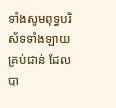ទាំងសូមពុទ្ធបរិស័ទទាំងឡាយគ្រប់ជាន់ ដែលបា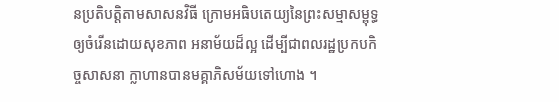នប្រតិបត្តិតាមសាសនវិធី ក្រោមអធិបតេយ្យនៃព្រះសម្មាសម្ពុទ្ធ ឲ្យចំរើនដោយសុខភាព អនាម័យដ៏ល្អ ដើម្បីជាពលរដ្ឋប្រកបកិច្ចសាសនា ក្លាហានបានមគ្គាភិសម័យទៅហោង ។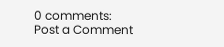0 comments:
Post a Comment